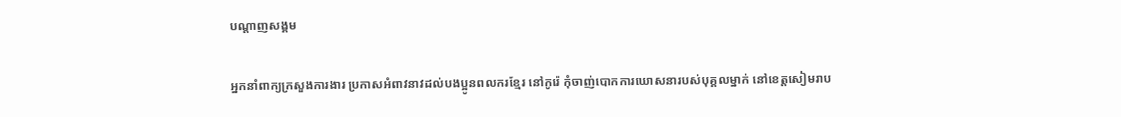បណ្តាញសង្គម

អ្នកនាំពាក្យក្រសួងការងារ ប្រកាសអំពាវនាវដល់បងប្អូនពលករខ្មែរ នៅកូរ៉េ កុំចាញ់បោកការឃោសនារបស់បុគ្គលម្នាក់ នៅខេត្តសៀមរាប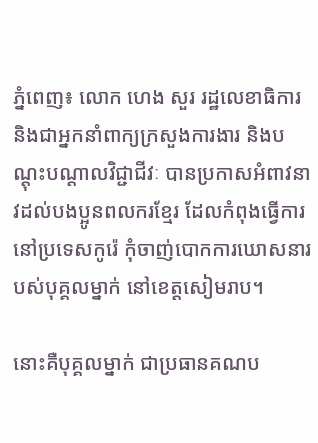ភ្នំពេញ៖ លោក ហេង សួរ រដ្ឋលេខាធិការ និងជាអ្នកនាំពាក្យក្រសួងការងារ និងបណ្តុះបណ្តាលវិជ្ជាជីវៈ បានប្រកាសអំពាវនាវដល់បងប្អូនពលករខ្មែរ ដែលកំពុងធ្វើការនៅប្រទេសកូរ៉េ កុំចាញ់បោកការឃោសនារបស់បុគ្គលម្នាក់ នៅខេត្តសៀមរាប។

នោះគឺបុគ្គលម្នាក់ ជាប្រធានគណប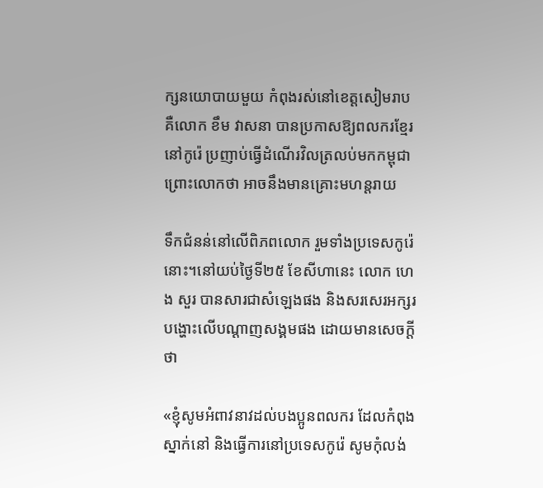ក្សនយោបាយមួយ កំពុងរស់នៅខេត្តសៀមរាប គឺលោក ខឹម វាសនា បានប្រកាសឱ្យពលករខ្មែរ នៅកូរ៉េ ប្រញាប់ធ្វើដំណើរវិលត្រលប់មកកម្ពុជា ព្រោះលោកថា អាចនឹងមានគ្រោះមហន្តរាយ

ទឹកជំនន់នៅលើពិភពលោក រួមទាំងប្រទេសកូរ៉េនោះ។នៅយប់ថ្ងៃទី២៥ ខែសីហានេះ លោក ហេង សួរ បានសារជាសំឡេងផង និងសរសេរអក្សរបង្ហោះលើបណ្តាញសង្គមផង ដោយមានសេចក្តីថា

«ខ្ញុំសូមអំពាវនាវដល់បងប្អូនពលករ ដែលកំពុងស្នាក់នៅ និងធ្វើការនៅប្រទេសកូរ៉េ សូមកុំលង់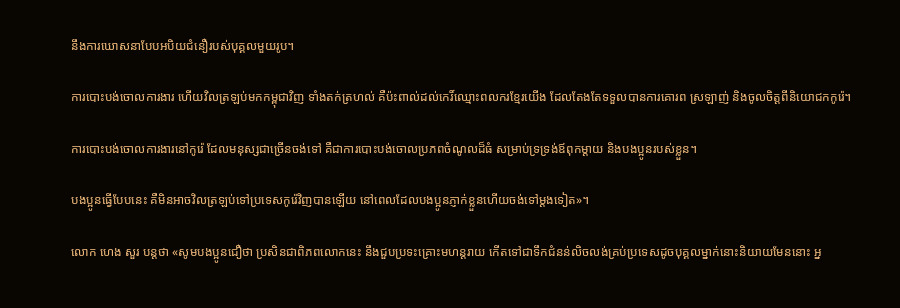នឹងការឃោសនាបែបអបិយជំនឿរបស់បុគ្គលមួយរូប។

ការបោះបង់ចោលការងារ ហើយវិលត្រឡប់មកកម្ពុជាវិញ ទាំងតក់ត្រហល់ គឺប៉ះពាល់ដល់កេរិ៍ឈ្មោះពលករខ្មែរយើង ដែលតែងតែទទួលបានការគោរព ស្រឡាញ់ និងចូលចិត្តពីនិយោជកកូរ៉េ។

ការបោះបង់ចោលការងារនៅកូរ៉េ ដែលមនុស្សជាច្រើនចង់ទៅ គឺជាការបោះបង់ចោលប្រភពចំណូលដ៏ធំ សម្រាប់ទ្រទ្រង់ឪពុកម្តាយ និងបងប្អូនរបស់ខ្លួន។

បងប្អូនធ្វើបែបនេះ គឺមិនអាចវិលត្រឡប់ទៅប្រទេសកូរ៉េវិញបានឡើយ នៅពេលដែលបងប្អូនភ្ញាក់ខ្លួនហើយចង់ទៅម្តងទៀត»។

លោក ហេង សួរ បន្តថា «សូមបងប្អូនជឿថា ប្រសិនជាពិភពលោកនេះ នឹងជួបប្រទះគ្រោះមហន្តរាយ កើតទៅជាទឹកជំនន់លិចលង់គ្រប់ប្រទេសដូចបុគ្គលម្នាក់នោះនិយាយមែននោះ អ្ន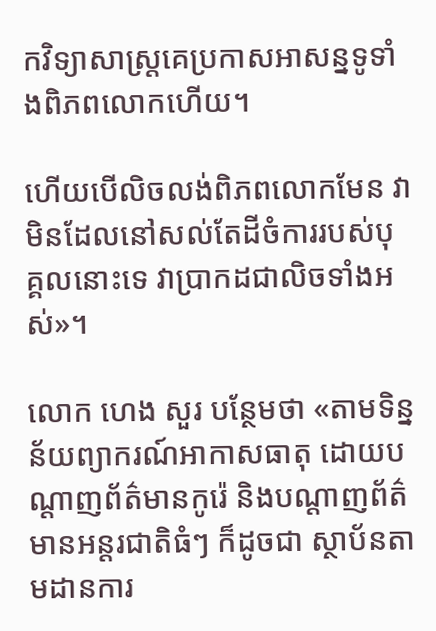កវិទ្យាសាស្ត្រគេប្រកាសអាសន្នទូទាំងពិភពលោកហើយ។

ហើយបើលិចលង់ពិភពលោកមែន វាមិនដែលនៅសល់តែដីចំការរបស់បុគ្គលនោះទេ វាប្រាកដជាលិចទាំងអស់»។

លោក ហេង សួរ បន្ថែមថា «តាមទិន្នន័យព្យាករណ៍អាកាសធាតុ ដោយបណ្តាញព័ត៌មានកូរ៉េ និងបណ្តាញព័ត៌មានអន្តរជាតិធំៗ ក៏ដូចជា ស្ថាប័នតាមដានការ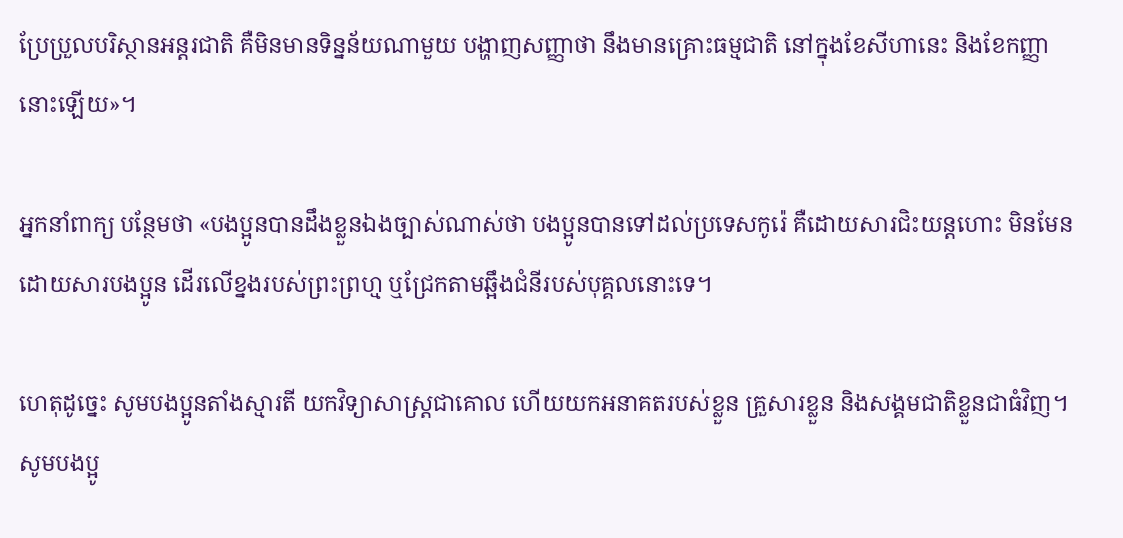ប្រែប្រួលបរិស្ថានអន្តរជាតិ គឺមិនមានទិន្នន័យណាមួយ បង្ហាញសញ្ញាថា នឹងមានគ្រោះធម្មជាតិ នៅក្នុងខែសីហានេះ និងខែកញ្ញានោះឡើយ»។

អ្នកនាំពាក្យ បន្ថែមថា «បងប្អូនបានដឹងខ្លួនឯងច្បាស់ណាស់ថា បងប្អូនបានទៅដល់ប្រទេសកូរ៉េ គឺដោយសារជិះយន្តហោះ មិនមែនដោយសារបងប្អូន ដើរលើខ្នងរបស់ព្រះព្រហ្ម ឬជ្រែកតាមឆ្អឹងជំនីរបស់បុគ្គលនោះទេ។

ហេតុដូច្នេះ សូមបងប្អូនតាំងស្មារតី យកវិទ្យាសាស្ត្រជាគោល ហើយយកអនាគតរបស់ខ្លួន គ្រួសារខ្លួន និងសង្គមជាតិខ្លួនជាធំវិញ។ សូមបងប្អូ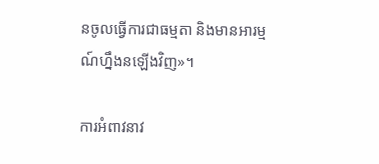នចូលធ្វើការជាធម្មតា និងមានអារម្មណ៍ហ្នឹងនឡើងវិញ»។

ការអំពាវនាវ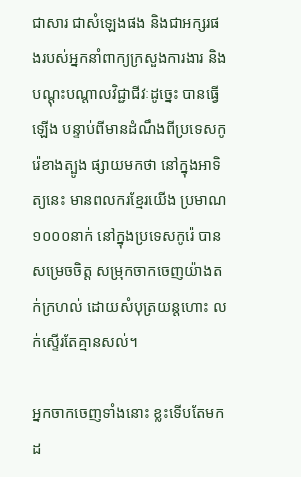ជាសារ ជាសំឡេងផង និងជាអក្សរផងរបស់អ្នកនាំពាក្យក្រសួងការងារ និងបណ្តុះបណ្តាលវិជ្ជាជីវៈដូច្នេះ បានធ្វើឡើង បន្ទាប់ពីមានដំណឹងពីប្រទេសកូរ៉េខាងត្បូង ផ្សាយមកថា នៅក្នុងអាទិត្យនេះ មានពលករខ្មែរយើង ប្រមាណ ១០០០នាក់ នៅក្នុងប្រទេសកូរ៉េ បានសម្រេចចិត្ត សម្រុកចាកចេញយ៉ាងតក់ក្រហល់ ដោយសំបុត្រយន្តហោះ លក់ស្ទើរតែគ្មានសល់។

អ្នកចាកចេញទាំងនោះ ខ្លះទើបតែមកដ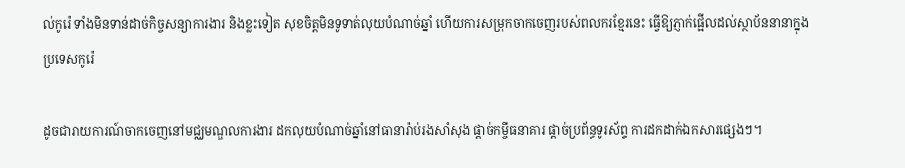ល់កូរ៉េ ទាំងមិនទាន់ដាច់កិច្ចសន្យាការងារ និងខ្លះទៀត សុខចិត្តមិនទូទាត់លុយបំណាច់ឆ្នាំ ហើយការសម្រុកចាកចេញរបស់ពលករខ្មែរនេះ ធ្វើឱ្យភ្ញាក់ផ្អើលដល់ស្ថាប័ននានាក្នុងប្រទេសកូរ៉េ

ដូចជារាយការណ៍ចាកចេញនៅមជ្ឈមណ្ឌលការងារ ដកលុយបំណាច់ឆ្នាំនៅធានារ៉ាប់រងសាំសុង ផ្តាច់កម្ចីធនាគារ ផ្តាច់ប្រព័ន្ធទូរស័ព្ទ ការដកដាក់ឯកសារផ្សេងៗ។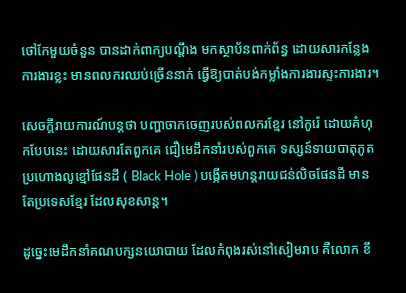ថៅកែមួយចំនួន បានដាក់ពាក្យបណ្តឹង មកស្ថាប័នពាក់ព័ន្ធ ដោយសារកន្លែងការងារខ្លះ មានពលករឈប់ច្រើននាក់ ធ្វើឱ្យបាត់បង់កម្លាំងការងារស្ទះការងារ។

សេចក្តីរាយការណ៍បន្តថា បញ្ហាចាកចេញរបស់ពលករខ្មែរ នៅកូរ៉េ ដោយគំហុកបែបនេះ ដោយសារតែពួកគេ ជឿមេដឹកនាំរបស់ពួកគេ ទស្សន៍ទាយបាតុភូត ប្រហោងលូខ្មៅផែនដី ( Black Hole ) បង្កើតមហន្តរាយជន់លិចផែនដី មានតែប្រទេសខ្មែរ ដែលសុខសាន្ត។

ដូច្នេះមេដឹកនាំគណបក្សនយោបាយ ដែលកំពុងរស់នៅសៀមរាប គឺលោក ខឹ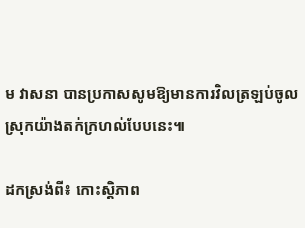ម វាសនា បានប្រកាសសូមឱ្យមានការវិលត្រឡប់ចូលស្រុកយ៉ាងតក់ក្រហល់បែបនេះ៕

ដកស្រង់ពី៖ កោះស្តិភាព